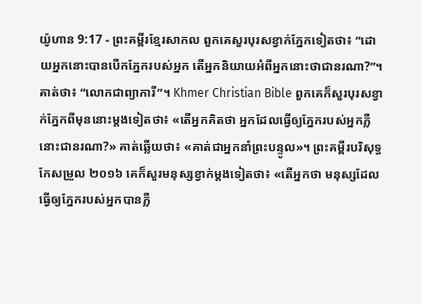យ៉ូហាន 9:17 - ព្រះគម្ពីរខ្មែរសាកល ពួកគេសួរបុរសខ្វាក់ភ្នែកទៀតថា៖ “ដោយអ្នកនោះបានបើកភ្នែករបស់អ្នក តើអ្នកនិយាយអំពីអ្នកនោះថាជានរណា?”។ គាត់ថា៖ “លោកជាព្យាការី”។ Khmer Christian Bible ពួកគេក៏សួរបុរសខ្វាក់ភ្នែកពីមុននោះម្តងទៀតថា៖ «តើអ្នកគិតថា អ្នកដែលធ្វើឲ្យភ្នែករបស់អ្នកភ្លឺនោះជានរណា?» គាត់ឆ្លើយថា៖ «គាត់ជាអ្នកនាំព្រះបន្ទូល»។ ព្រះគម្ពីរបរិសុទ្ធកែសម្រួល ២០១៦ គេក៏សួរមនុស្សខ្វាក់ម្តងទៀតថា៖ «តើអ្នកថា មនុស្សដែលធ្វើឲ្យភ្នែករបស់អ្នកបានភ្លឺ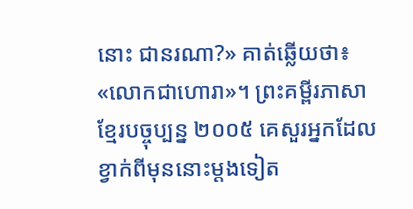នោះ ជានរណា?» គាត់ឆ្លើយថា៖ «លោកជាហោរា»។ ព្រះគម្ពីរភាសាខ្មែរបច្ចុប្បន្ន ២០០៥ គេសួរអ្នកដែលខ្វាក់ពីមុននោះម្ដងទៀត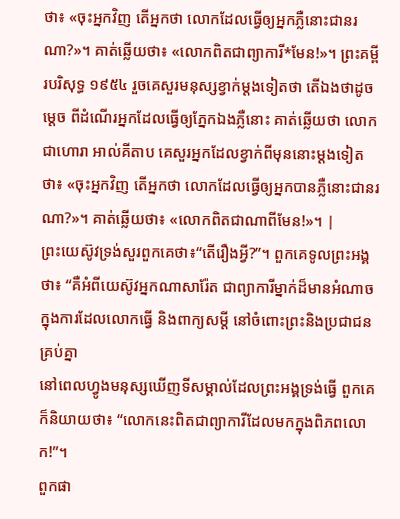ថា៖ «ចុះអ្នកវិញ តើអ្នកថា លោកដែលធ្វើឲ្យអ្នកភ្លឺនោះជានរណា?»។ គាត់ឆ្លើយថា៖ «លោកពិតជាព្យាការី*មែន!»។ ព្រះគម្ពីរបរិសុទ្ធ ១៩៥៤ រួចគេសួរមនុស្សខ្វាក់ម្តងទៀតថា តើឯងថាដូចម្តេច ពីដំណើរអ្នកដែលធ្វើឲ្យភ្នែកឯងភ្លឺនោះ គាត់ឆ្លើយថា លោកជាហោរា អាល់គីតាប គេសួរអ្នកដែលខ្វាក់ពីមុននោះម្ដងទៀតថា៖ «ចុះអ្នកវិញ តើអ្នកថា លោកដែលធ្វើឲ្យអ្នកបានភ្លឺនោះជានរណា?»។ គាត់ឆ្លើយថា៖ «លោកពិតជាណាពីមែន!»។ |
ព្រះយេស៊ូវទ្រង់សួរពួកគេថា៖“តើរឿងអ្វី?”។ ពួកគេទូលព្រះអង្គថា៖ “គឺអំពីយេស៊ូវអ្នកណាសារ៉ែត ជាព្យាការីម្នាក់ដ៏មានអំណាចក្នុងការដែលលោកធ្វើ និងពាក្យសម្ដី នៅចំពោះព្រះនិងប្រជាជនគ្រប់គ្នា
នៅពេលហ្វូងមនុស្សឃើញទីសម្គាល់ដែលព្រះអង្គទ្រង់ធ្វើ ពួកគេក៏និយាយថា៖ “លោកនេះពិតជាព្យាការីដែលមកក្នុងពិភពលោក!”។
ពួកផា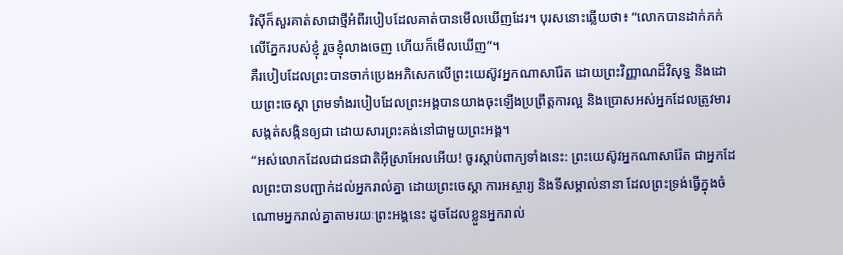រិស៊ីក៏សួរគាត់សាជាថ្មីអំពីរបៀបដែលគាត់បានមើលឃើញដែរ។ បុរសនោះឆ្លើយថា៖ “លោកបានដាក់ភក់លើភ្នែករបស់ខ្ញុំ រួចខ្ញុំលាងចេញ ហើយក៏មើលឃើញ”។
គឺរបៀបដែលព្រះបានចាក់ប្រេងអភិសេកលើព្រះយេស៊ូវអ្នកណាសារ៉ែត ដោយព្រះវិញ្ញាណដ៏វិសុទ្ធ និងដោយព្រះចេស្ដា ព្រមទាំងរបៀបដែលព្រះអង្គបានយាងចុះឡើងប្រព្រឹត្តការល្អ និងប្រោសអស់អ្នកដែលត្រូវមារសង្កត់សង្កិនឲ្យជា ដោយសារព្រះគង់នៅជាមួយព្រះអង្គ។
“អស់លោកដែលជាជនជាតិអ៊ីស្រាអែលអើយ! ចូរស្ដាប់ពាក្យទាំងនេះ: ព្រះយេស៊ូវអ្នកណាសារ៉ែត ជាអ្នកដែលព្រះបានបញ្ជាក់ដល់អ្នករាល់គ្នា ដោយព្រះចេស្ដា ការអស្ចារ្យ និងទីសម្គាល់នានា ដែលព្រះទ្រង់ធ្វើក្នុងចំណោមអ្នករាល់គ្នាតាមរយៈព្រះអង្គនេះ ដូចដែលខ្លួនអ្នករាល់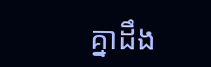គ្នាដឹង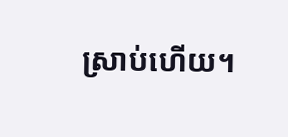ស្រាប់ហើយ។